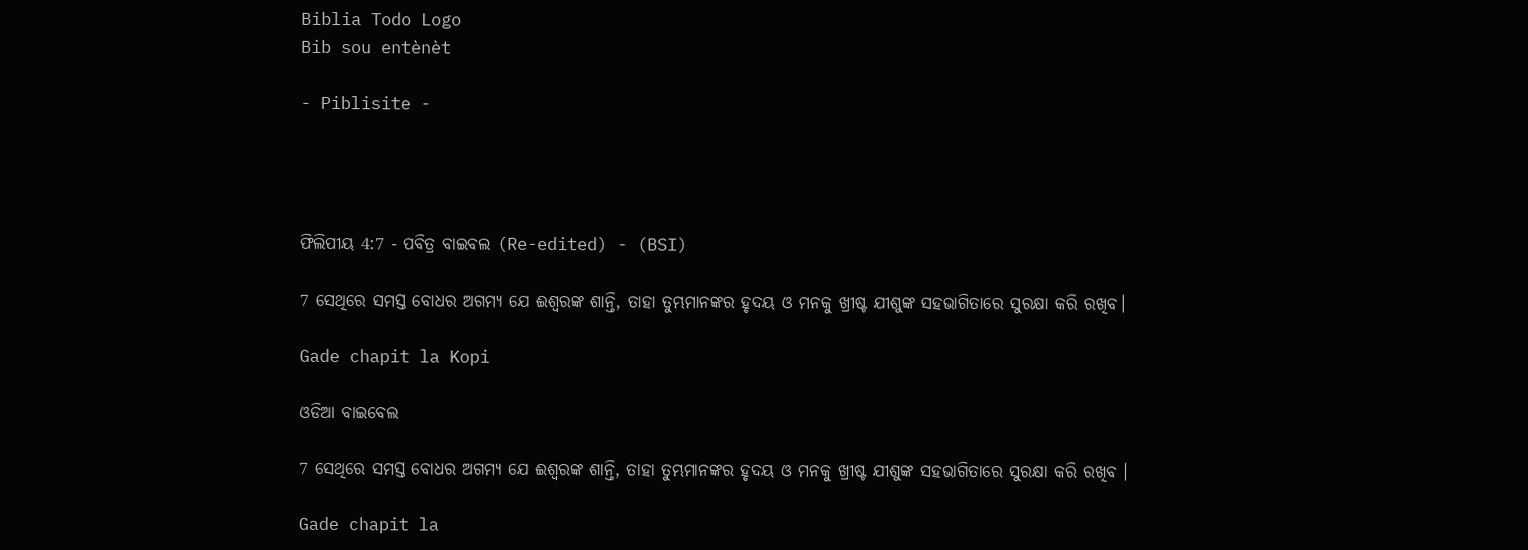Biblia Todo Logo
Bib sou entènèt

- Piblisite -




ଫିଲିପୀୟ 4:7 - ପବିତ୍ର ବାଇବଲ (Re-edited) - (BSI)

7 ସେଥିରେ ସମସ୍ତ ବୋଧର ଅଗମ୍ୟ ଯେ ଈଶ୍ଵରଙ୍କ ଶାନ୍ତି, ତାହା ତୁମ୍ଭମାନଙ୍କର ହୃଦୟ ଓ ମନକୁ ଖ୍ରୀଷ୍ଟ ଯୀଶୁଙ୍କ ସହଭାଗିତାରେ ସୁରକ୍ଷା କରି ରଖିବ।

Gade chapit la Kopi

ଓଡିଆ ବାଇବେଲ

7 ସେଥିରେ ସମସ୍ତ ବୋଧର ଅଗମ୍ୟ ଯେ ଈଶ୍ୱରଙ୍କ ଶାନ୍ତି, ତାହା ତୁମ୍ଭମାନଙ୍କର ହୃଦୟ ଓ ମନକୁ ଖ୍ରୀଷ୍ଟ ଯୀଶୁଙ୍କ ସହଭାଗିତାରେ ସୁରକ୍ଷା କରି ରଖିବ ।

Gade chapit la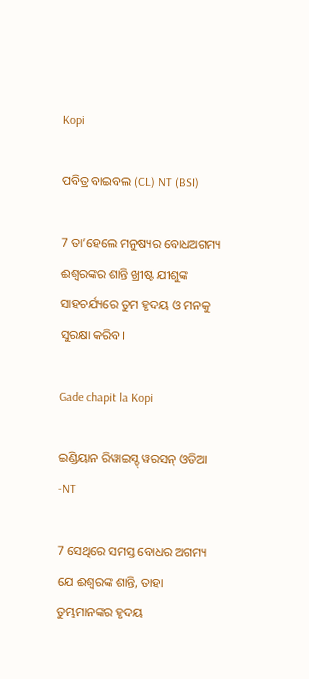Kopi

ପବିତ୍ର ବାଇବଲ (CL) NT (BSI)

7 ତା’ହେଲେ ମନୁଷ୍ୟର ବୋଧଅଗମ୍ୟ ଈଶ୍ୱରଙ୍କର ଶାନ୍ତି ଖ୍ରୀଷ୍ଟ ଯୀଶୁଙ୍କ ସାହଚର୍ଯ୍ୟରେ ତୁମ ହୃଦୟ ଓ ମନକୁ ସୁରକ୍ଷା କରିବ।

Gade chapit la Kopi

ଇଣ୍ଡିୟାନ ରିୱାଇସ୍ଡ୍ ୱରସନ୍ ଓଡିଆ -NT

7 ସେଥିରେ ସମସ୍ତ ବୋଧର ଅଗମ୍ୟ ଯେ ଈଶ୍ବରଙ୍କ ଶାନ୍ତି, ତାହା ତୁମ୍ଭମାନଙ୍କର ହୃଦୟ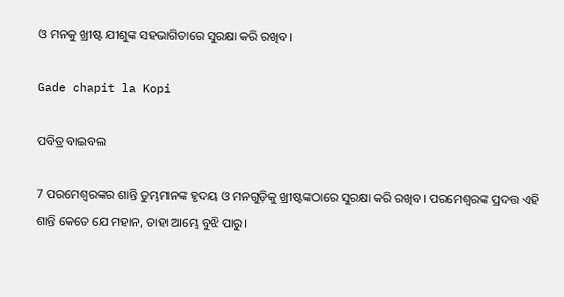ଓ ମନକୁ ଖ୍ରୀଷ୍ଟ ଯୀଶୁଙ୍କ ସହଭାଗିତାରେ ସୁରକ୍ଷା କରି ରଖିବ।

Gade chapit la Kopi

ପବିତ୍ର ବାଇବଲ

7 ପରମେଶ୍ୱରଙ୍କର ଶାନ୍ତି ତୁମ୍ଭମାନଙ୍କ ହୃଦୟ ଓ ମନଗୁଡ଼ିକୁ ଖ୍ରୀଷ୍ଟଙ୍କଠାରେ ସୁରକ୍ଷା କରି ରଖିବ। ପରମେଶ୍ୱରଙ୍କ ପ୍ରଦତ୍ତ ଏହି ଶାନ୍ତି କେତେ ଯେ ମହାନ, ତାହା ଆମ୍ଭେ ବୁଝି ପାରୁ।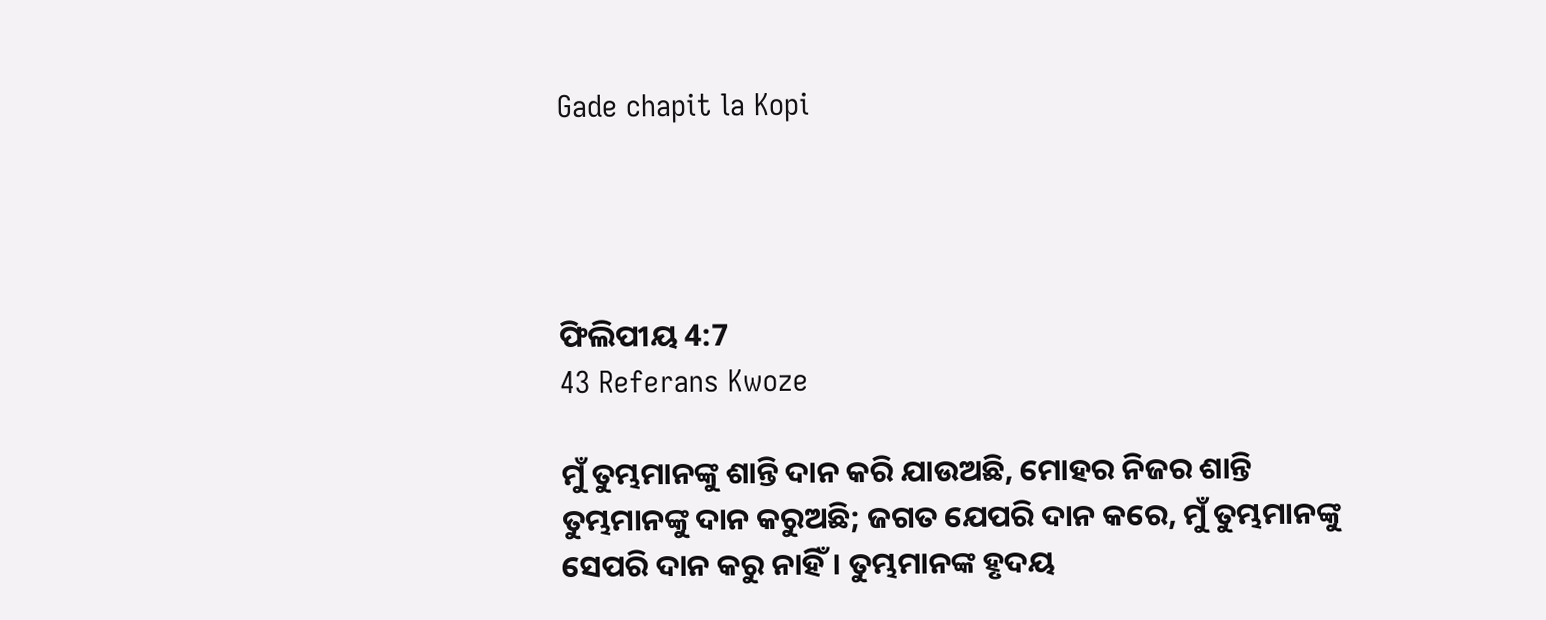Gade chapit la Kopi




ଫିଲିପୀୟ 4:7
43 Referans Kwoze

ମୁଁ ତୁମ୍ଭମାନଙ୍କୁ ଶାନ୍ତି ଦାନ କରି ଯାଉଅଛି, ମୋହର ନିଜର ଶାନ୍ତି ତୁମ୍ଭମାନଙ୍କୁ ଦାନ କରୁଅଛି; ଜଗତ ଯେପରି ଦାନ କରେ, ମୁଁ ତୁମ୍ଭମାନଙ୍କୁ ସେପରି ଦାନ କରୁ ନାହିଁ। ତୁମ୍ଭମାନଙ୍କ ହୃଦୟ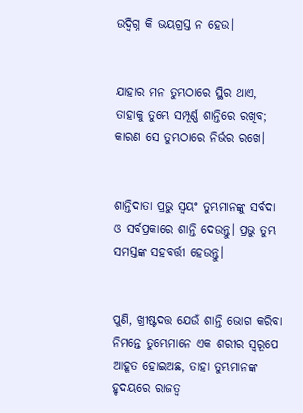ଉଦ୍ବିଗ୍ନ କି ଭୟଗ୍ରସ୍ତ ନ ହେଉ।


ଯାହାର ମନ ତୁମ୍ଭଠାରେ ସ୍ଥିର ଥାଏ, ତାହାକୁ ତୁମ୍ଭେ ସମ୍ପୂର୍ଣ୍ଣ ଶାନ୍ତିରେ ରଖିବ; କାରଣ ସେ ତୁମ୍ଭଠାରେ ନିର୍ଭର ରଖେ।


ଶାନ୍ତିଦାତା ପ୍ରଭୁ ସ୍ଵୟଂ ତୁମ୍ଭମାନଙ୍କୁ ସର୍ବଦା ଓ ସର୍ବପ୍ରକାରେ ଶାନ୍ତି ଦେଉନ୍ତୁ। ପ୍ରଭୁ ତୁମ୍ଭ ସମସ୍ତଙ୍କ ସହବର୍ତ୍ତୀ ହେଉନ୍ତୁ।


ପୁଣି, ଖ୍ରୀଷ୍ଟଦତ୍ତ ଯେଉଁ ଶାନ୍ତି ଭୋଗ କରିବା ନିମନ୍ତେ ତୁମ୍ଭେମାନେ ଏକ ଶରୀର ସ୍ଵରୂପେ ଆହୂତ ହୋଇଅଛ, ତାହା ତୁମ୍ଭମାନଙ୍କ ହୃଦୟରେ ରାଜତ୍ଵ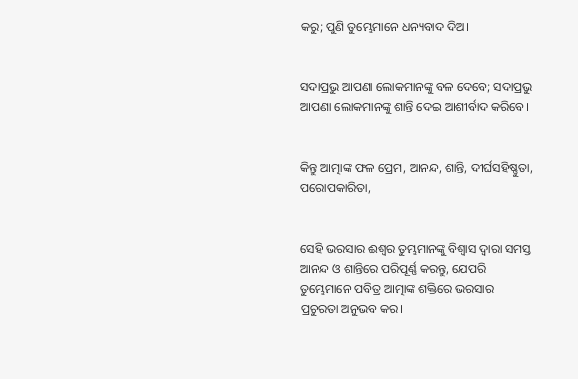କରୁ; ପୁଣି ତୁମ୍ଭେମାନେ ଧନ୍ୟବାଦ ଦିଅ।


ସଦାପ୍ରଭୁ ଆପଣା ଲୋକମାନଙ୍କୁ ବଳ ଦେବେ; ସଦାପ୍ରଭୁ ଆପଣା ଲୋକମାନଙ୍କୁ ଶାନ୍ତି ଦେଇ ଆଶୀର୍ବାଦ କରିବେ।


କିନ୍ତୁ ଆତ୍ମାଙ୍କ ଫଳ ପ୍ରେମ, ଆନନ୍ଦ, ଶାନ୍ତି, ଦୀର୍ଘସହିଷ୍ଣୁତା, ପରୋପକାରିତା,


ସେହି ଭରସାର ଈଶ୍ଵର ତୁମ୍ଭମାନଙ୍କୁ ବିଶ୍ଵାସ ଦ୍ଵାରା ସମସ୍ତ ଆନନ୍ଦ ଓ ଶାନ୍ତିରେ ପରିପୂର୍ଣ୍ଣ କରନ୍ତୁ, ଯେପରି ତୁମ୍ଭେମାନେ ପବିତ୍ର ଆତ୍ମାଙ୍କ ଶକ୍ତିରେ ଭରସାର ପ୍ରଚୁରତା ଅନୁଭବ କର।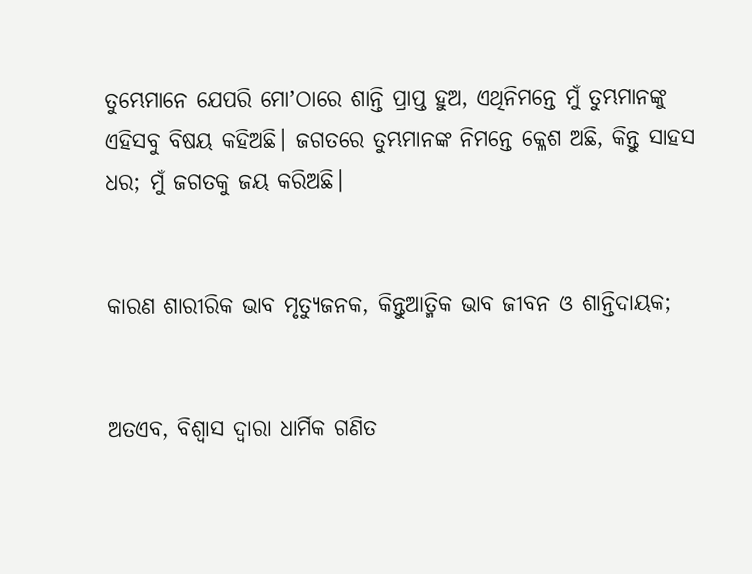ତୁମ୍ଭେମାନେ ଯେପରି ମୋʼଠାରେ ଶାନ୍ତି ପ୍ରାପ୍ତ ହୁଅ, ଏଥିନିମନ୍ତେ ମୁଁ ତୁମ୍ଭମାନଙ୍କୁ ଏହିସବୁ ବିଷୟ କହିଅଛି। ଜଗତରେ ତୁମ୍ଭମାନଙ୍କ ନିମନ୍ତେ କ୍ଳେଶ ଅଛି, କିନ୍ତୁ ସାହସ ଧର; ମୁଁ ଜଗତକୁ ଜୟ କରିଅଛି।


କାରଣ ଶାରୀରିକ ଭାବ ମୃତ୍ୟୁଜନକ, କିନ୍ତୁଆତ୍ମିକ ଭାବ ଜୀବନ ଓ ଶାନ୍ତିଦାୟକ;


ଅତଏବ, ବିଶ୍ଵାସ ଦ୍ଵାରା ଧାର୍ମିକ ଗଣିତ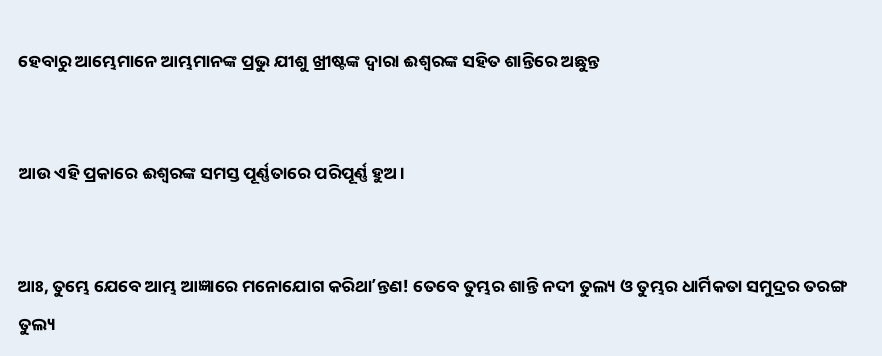ହେବାରୁ ଆମ୍ଭେମାନେ ଆମ୍ଭମାନଙ୍କ ପ୍ରଭୁ ଯୀଶୁ ଖ୍ରୀଷ୍ଟଙ୍କ ଦ୍ଵାରା ଈଶ୍ଵରଙ୍କ ସହିତ ଶାନ୍ତିରେ ଅଛୁନ୍ତ


ଆଉ ଏହି ପ୍ରକାରେ ଈଶ୍ଵରଙ୍କ ସମସ୍ତ ପୂର୍ଣ୍ଣତାରେ ପରିପୂର୍ଣ୍ଣ ହୁଅ।


ଆଃ, ତୁମ୍ଭେ ଯେବେ ଆମ୍ଭ ଆଜ୍ଞାରେ ମନୋଯୋଗ କରିଥାʼନ୍ତଣ! ତେବେ ତୁମ୍ଭର ଶାନ୍ତି ନଦୀ ତୁଲ୍ୟ ଓ ତୁମ୍ଭର ଧାର୍ମିକତା ସମୁଦ୍ରର ତରଙ୍ଗ ତୁଲ୍ୟ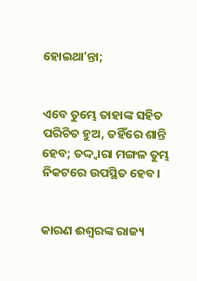ହୋଇଥାʼନ୍ତା;


ଏବେ ତୁମ୍ଭେ ତାହାଙ୍କ ସହିତ ପରିଚିତ ହୁଅ, ତହିଁରେ ଶାନ୍ତି ହେବ; ତଦ୍ଦ୍ଵାରା ମଙ୍ଗଳ ତୁମ୍ଭ ନିକଟରେ ଉପସ୍ଥିତ ହେବ।


କାରଣ ଈଶ୍ଵରଙ୍କ ରାଜ୍ୟ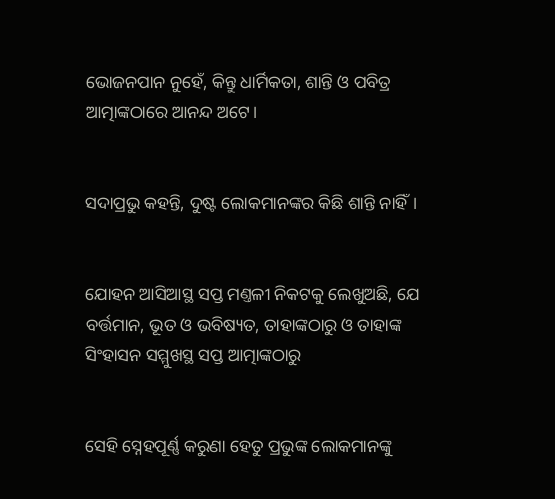ଭୋଜନପାନ ନୁହେଁ, କିନ୍ତୁ ଧାର୍ମିକତା, ଶାନ୍ତି ଓ ପବିତ୍ର ଆତ୍ମାଙ୍କଠାରେ ଆନନ୍ଦ ଅଟେ।


ସଦାପ୍ରଭୁ କହନ୍ତି, ଦୁଷ୍ଟ ଲୋକମାନଙ୍କର କିଛି ଶାନ୍ତି ନାହିଁ।


ଯୋହନ ଆସିଆସ୍ଥ ସପ୍ତ ମଣ୍ତଳୀ ନିକଟକୁ ଲେଖୁଅଛି, ଯେ ବର୍ତ୍ତମାନ, ଭୂତ ଓ ଭବିଷ୍ୟତ, ତାହାଙ୍କଠାରୁ ଓ ତାହାଙ୍କ ସିଂହାସନ ସମ୍ମୁଖସ୍ଥ ସପ୍ତ ଆତ୍ମାଙ୍କଠାରୁ


ସେହି ସ୍ନେହପୂର୍ଣ୍ଣ କରୁଣା ହେତୁ ପ୍ରଭୁଙ୍କ ଲୋକମାନଙ୍କୁ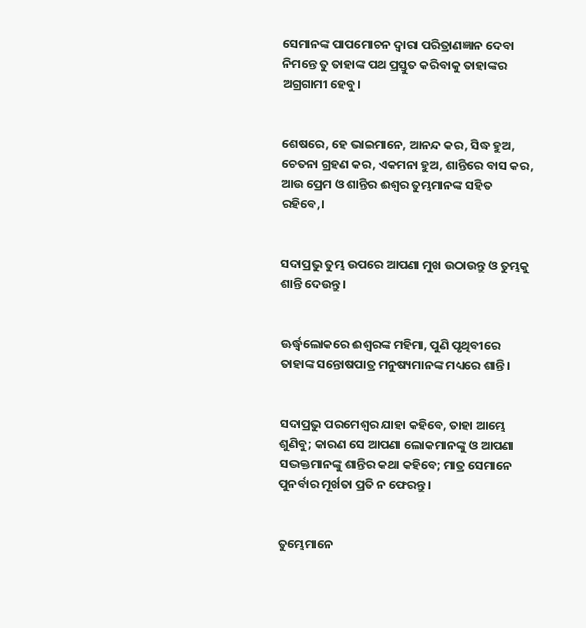ସେମାନଙ୍କ ପାପମୋଚନ ଦ୍ଵାରା ପରିତ୍ରାଣଜ୍ଞାନ ଦେବା ନିମନ୍ତେ ତୁ ତାହାଙ୍କ ପଥ ପ୍ରସ୍ତୁତ କରିବାକୁ ତାହାଙ୍କର ଅଗ୍ରଗାମୀ ହେବୁ।


ଶେଷରେ, ହେ ଭାଇମାନେ, ଆନନ୍ଦ କର, ସିଦ୍ଧ ହୁଅ, ଚେତନା ଗ୍ରହଣ କର, ଏକମନା ହୁଅ, ଶାନ୍ତିରେ ବାସ କର, ଆଉ ପ୍ରେମ ଓ ଶାନ୍ତିର ଈଶ୍ଵର ତୁମ୍ଭମାନଙ୍କ ସହିତ ରହିବେ,।


ସଦାପ୍ରଭୁ ତୁମ୍ଭ ଉପରେ ଆପଣା ମୁଖ ଉଠାଉନ୍ତୁ ଓ ତୁମ୍ଭକୁ ଶାନ୍ତି ଦେଉନ୍ତୁ।


ଊର୍ଦ୍ଧ୍ଵଲୋକରେ ଈଶ୍ଵରଙ୍କ ମହିମା, ପୁଣି ପୃଥିବୀରେ ତାହାଙ୍କ ସନ୍ତୋଷପାତ୍ର ମନୁଷ୍ୟମାନଙ୍କ ମଧ୍ୟରେ ଶାନ୍ତି।


ସଦାପ୍ରଭୁ ପରମେଶ୍ଵର ଯାହା କହିବେ, ତାହା ଆମ୍ଭେ ଶୁଣିବୁ; କାରଣ ସେ ଆପଣା ଲୋକମାନଙ୍କୁ ଓ ଆପଣା ସଦ୍ଭକ୍ତମାନଙ୍କୁ ଶାନ୍ତିର କଥା କହିବେ; ମାତ୍ର ସେମାନେ ପୁନର୍ବାର ମୂର୍ଖତା ପ୍ରତି ନ ଫେରନ୍ତୁ।


ତୁମ୍ଭେମାନେ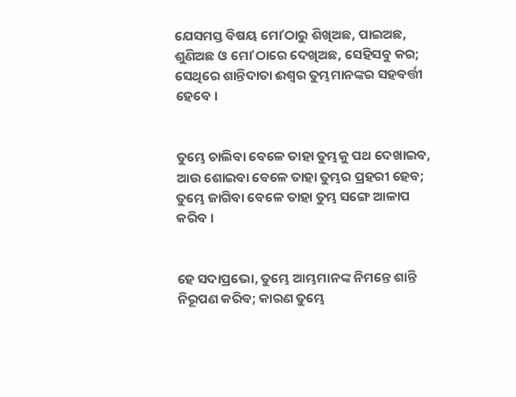ଯେସମସ୍ତ ବିଷୟ ମୋʼଠାରୁ ଶିଖିଅଛ, ପାଇଅଛ, ଶୁଣିଅଛ ଓ ମୋʼଠାରେ ଦେଖିଅଛ, ସେହିସବୁ କର; ସେଥିରେ ଶାନ୍ତିଦାତା ଈଶ୍ଵର ତୁମ୍ଭମାନଙ୍କର ସହବର୍ତ୍ତୀ ହେବେ।


ତୁମ୍ଭେ ଚାଲିବା ବେଳେ ତାହା ତୁମ୍ଭକୁ ପଥ ଦେଖାଇବ, ଆଉ ଶୋଇବା ବେଳେ ତାହା ତୁମ୍ଭର ପ୍ରହରୀ ହେବ; ତୁମ୍ଭେ ଜାଗିବା ବେଳେ ତାହା ତୁମ୍ଭ ସଙ୍ଗେ ଆଳାପ କରିବ।


ହେ ସଦାପ୍ରଭୋ, ତୁମ୍ଭେ ଆମ୍ଭମାନଙ୍କ ନିମନ୍ତେ ଶାନ୍ତି ନିରୂପଣ କରିବ; କାରଣ ତୁମ୍ଭେ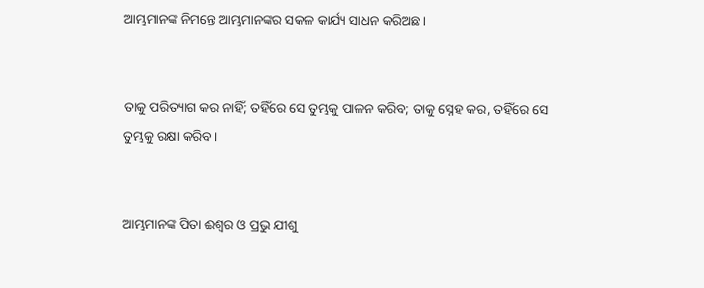ଆମ୍ଭମାନଙ୍କ ନିମନ୍ତେ ଆମ୍ଭମାନଙ୍କର ସକଳ କାର୍ଯ୍ୟ ସାଧନ କରିଅଛ।


ତାକୁ ପରିତ୍ୟାଗ କର ନାହିଁ; ତହିଁରେ ସେ ତୁମ୍ଭକୁ ପାଳନ କରିବ; ତାକୁ ସ୍ନେହ କର, ତହିଁରେ ସେ ତୁମ୍ଭକୁ ରକ୍ଷା କରିବ।


ଆମ୍ଭମାନଙ୍କ ପିତା ଈଶ୍ଵର ଓ ପ୍ରଭୁ ଯୀଶୁ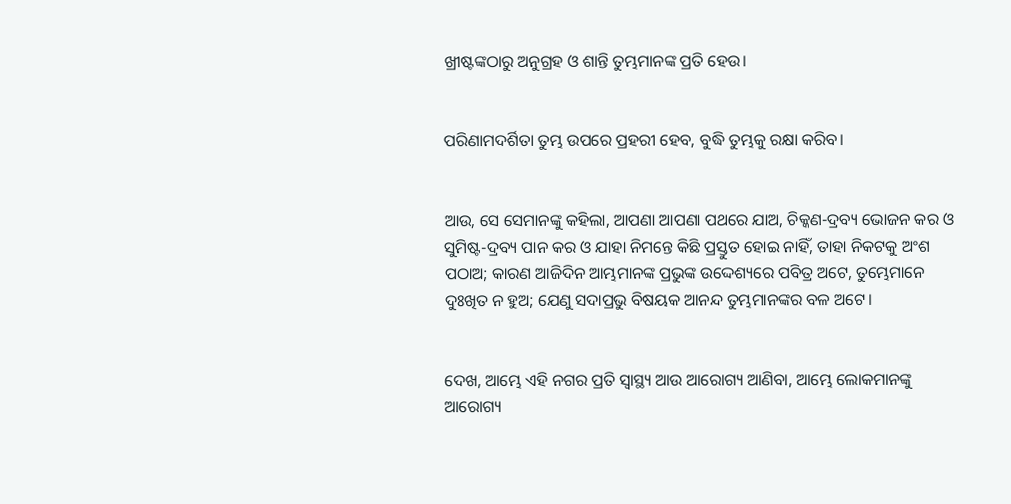ଖ୍ରୀଷ୍ଟଙ୍କଠାରୁ ଅନୁଗ୍ରହ ଓ ଶାନ୍ତି ତୁମ୍ଭମାନଙ୍କ ପ୍ରତି ହେଉ।


ପରିଣାମଦର୍ଶିତା ତୁମ୍ଭ ଉପରେ ପ୍ରହରୀ ହେବ, ବୁଦ୍ଧି ତୁମ୍ଭକୁ ରକ୍ଷା କରିବ।


ଆଉ, ସେ ସେମାନଙ୍କୁ କହିଲା, ଆପଣା ଆପଣା ପଥରେ ଯାଅ, ଚିକ୍କଣ-ଦ୍ରବ୍ୟ ଭୋଜନ କର ଓ ସୁମିଷ୍ଟ-ଦ୍ରବ୍ୟ ପାନ କର ଓ ଯାହା ନିମନ୍ତେ କିଛି ପ୍ରସ୍ତୁତ ହୋଇ ନାହିଁ, ତାହା ନିକଟକୁ ଅଂଶ ପଠାଅ; କାରଣ ଆଜିଦିନ ଆମ୍ଭମାନଙ୍କ ପ୍ରଭୁଙ୍କ ଉଦ୍ଦେଶ୍ୟରେ ପବିତ୍ର ଅଟେ, ତୁମ୍ଭେମାନେ ଦୁଃଖିତ ନ ହୁଅ; ଯେଣୁ ସଦାପ୍ରଭୁ ବିଷୟକ ଆନନ୍ଦ ତୁମ୍ଭମାନଙ୍କର ବଳ ଅଟେ।


ଦେଖ, ଆମ୍ଭେ ଏହି ନଗର ପ୍ରତି ସ୍ଵାସ୍ଥ୍ୟ ଆଉ ଆରୋଗ୍ୟ ଆଣିବା, ଆମ୍ଭେ ଲୋକମାନଙ୍କୁ ଆରୋଗ୍ୟ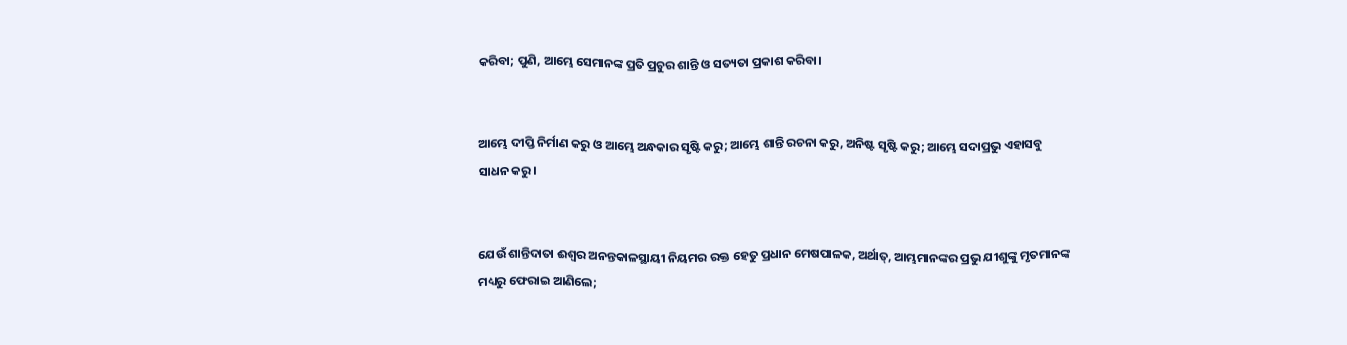କରିବା; ପୁଣି, ଆମ୍ଭେ ସେମାନଙ୍କ ପ୍ରତି ପ୍ରଚୁର ଶାନ୍ତି ଓ ସତ୍ୟତା ପ୍ରକାଶ କରିବା।


ଆମ୍ଭେ ଦୀପ୍ତି ନିର୍ମାଣ କରୁ ଓ ଆମ୍ଭେ ଅନ୍ଧକାର ସୃଷ୍ଟି କରୁ; ଆମ୍ଭେ ଶାନ୍ତି ରଚନା କରୁ, ଅନିଷ୍ଟ ସୃଷ୍ଟି କରୁ; ଆମ୍ଭେ ସଦାପ୍ରଭୁ ଏହାସବୁ ସାଧନ କରୁ।


ଯେଉଁ ଶାନ୍ତିଦାତା ଈଶ୍ଵର ଅନନ୍ତକାଳସ୍ଥାୟୀ ନିୟମର ରକ୍ତ ହେତୁ ପ୍ରଧାନ ମେଷପାଳକ, ଅର୍ଥାତ୍, ଆମ୍ଭମାନଙ୍କର ପ୍ରଭୁ ଯୀଶୁଙ୍କୁ ମୃତମାନଙ୍କ ମଧ୍ୟରୁ ଫେରାଇ ଆଣିଲେ;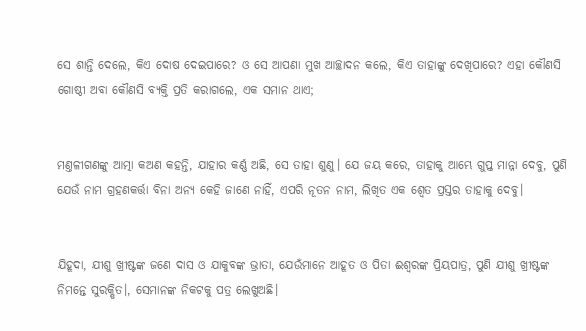ସେ ଶାନ୍ତି ଦେଲେ, କିଏ ଦୋଷ ଦେଇପାରେ? ଓ ସେ ଆପଣା ମୁଖ ଆଚ୍ଛାଦନ କଲେ, କିଏ ତାହାଙ୍କୁ ଦେଖିପାରେ? ଏହା କୌଣସି ଗୋଷ୍ଠୀ ଅବା କୌଣସି ବ୍ୟକ୍ତି ପ୍ରତି କରାଗଲେ, ଏକ ସମାନ ଥାଏ;


ମଣ୍ତଳୀଗଣଙ୍କୁ ଆତ୍ମା କଅଣ କହନ୍ତି, ଯାହାର କର୍ଣ୍ଣ ଅଛି, ସେ ତାହା ଶୁଣୁ। ଯେ ଜୟ କରେ, ତାହାକୁ ଆମ୍ଭେ ଗୁପ୍ତ ମାନ୍ନା ଦେବୁ, ପୁଣି ଯେଉଁ ନାମ ଗ୍ରହଣକର୍ତ୍ତା ବିନା ଅନ୍ୟ କେହି ଜାଣେ ନାହିଁ, ଏପରି ନୂତନ ନାମ, ଲିଖିତ ଏକ ଶ୍ଵେତ ପ୍ରସ୍ତର ତାହାକୁ ଦେବୁ।


ଯିହୂଦା, ଯୀଶୁ ଖ୍ରୀଷ୍ଟଙ୍କ ଜଣେ ଦାସ ଓ ଯାକୁବଙ୍କ ଭ୍ରାତା, ଯେଉଁମାନେ ଆହୂତ ଓ ପିତା ଈଶ୍ଵରଙ୍କ ପ୍ରିୟପାତ୍ର, ପୁଣି ଯୀଶୁ ଖ୍ରୀଷ୍ଟଙ୍କ ନିମନ୍ତେ ସୁରକ୍ଷିତ।, ସେମାନଙ୍କ ନିକଟକୁ ପତ୍ର ଲେଖୁଅଛି।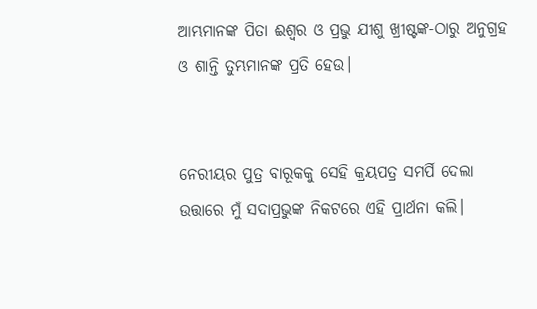ଆମ୍ଭମାନଙ୍କ ପିତା ଈଶ୍ଵର ଓ ପ୍ରଭୁ ଯୀଶୁ ଖ୍ରୀଷ୍ଟଙ୍କ-ଠାରୁ ଅନୁଗ୍ରହ ଓ ଶାନ୍ତି ତୁମ୍ଭମାନଙ୍କ ପ୍ରତି ହେଉ।


ନେରୀୟର ପୁତ୍ର ବାରୂକକୁ ସେହି କ୍ରୟପତ୍ର ସମର୍ପି ଦେଲା ଉତ୍ତାରେ ମୁଁ ସଦାପ୍ରଭୁଙ୍କ ନିକଟରେ ଏହି ପ୍ରାର୍ଥନା କଲି।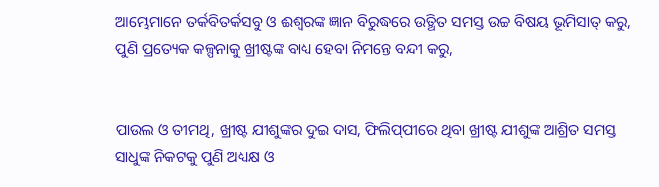ଆମ୍ଭେମାନେ ତର୍କବିତର୍କସବୁ ଓ ଈଶ୍ଵରଙ୍କ ଜ୍ଞାନ ବିରୁଦ୍ଧରେ ଉତ୍ଥିତ ସମସ୍ତ ଉଚ୍ଚ ବିଷୟ ଭୂମିସାତ୍ କରୁ, ପୁଣି ପ୍ରତ୍ୟେକ କଳ୍ପନାକୁ ଖ୍ରୀଷ୍ଟଙ୍କ ବାଧ୍ୟ ହେବା ନିମନ୍ତେ ବନ୍ଦୀ କରୁ,


ପାଉଲ ଓ ତୀମଥି, ଖ୍ରୀଷ୍ଟ ଯୀଶୁଙ୍କର ଦୁଇ ଦାସ, ଫିଲିପ୍‍ପୀରେ ଥିବା ଖ୍ରୀଷ୍ଟ ଯୀଶୁଙ୍କ ଆଶ୍ରିତ ସମସ୍ତ ସାଧୁଙ୍କ ନିକଟକୁ ପୁଣି ଅଧ୍ୟକ୍ଷ ଓ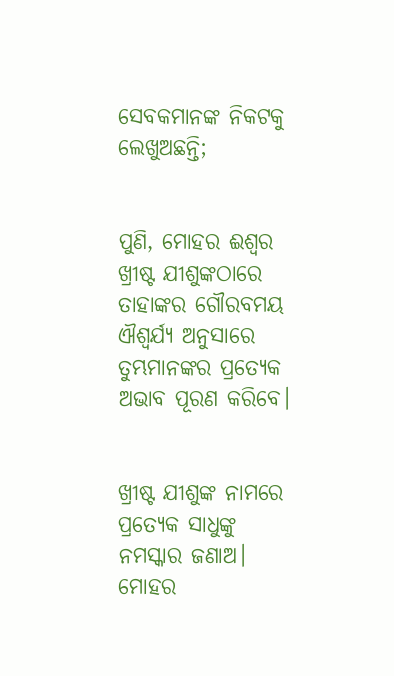ସେବକମାନଙ୍କ ନିକଟକୁ ଲେଖୁଅଛନ୍ତି;


ପୁଣି, ମୋହର ଈଶ୍ଵର ଖ୍ରୀଷ୍ଟ ଯୀଶୁଙ୍କଠାରେ ତାହାଙ୍କର ଗୌରବମୟ ଐଶ୍ଵର୍ଯ୍ୟ ଅନୁସାରେ ତୁମ୍ଭମାନଙ୍କର ପ୍ରତ୍ୟେକ ଅଭାବ ପୂରଣ କରିବେ।


ଖ୍ରୀଷ୍ଟ ଯୀଶୁଙ୍କ ନାମରେ ପ୍ରତ୍ୟେକ ସାଧୁଙ୍କୁ ନମସ୍କାର ଜଣାଅ। ମୋହର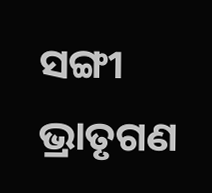ସଙ୍ଗୀ ଭ୍ରାତୃଗଣ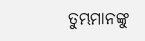ତୁମ୍ଭମାନଙ୍କୁ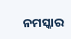ନମସ୍କାର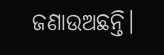ଜଣାଉଅଛନ୍ତି।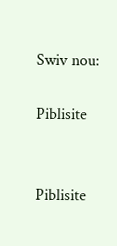Swiv nou:

Piblisite


Piblisite